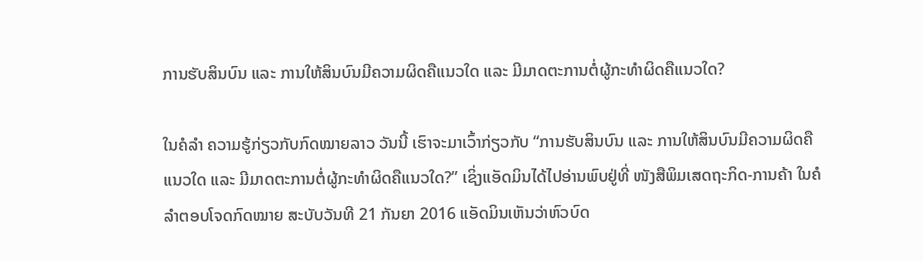ການຮັບສິນບົນ ແລະ ການໃຫ້ສິນບົນມີຄວາມຜິດຄືແນວໃດ ແລະ ມີມາດຕະການຕໍ່ຜູ້ກະທຳຜິດຄືແນວໃດ?

ໃນຄໍລຳ ຄວາມຮູ້ກ່ຽວກັບກົດໝາຍລາວ ວັນນີ້ ເຮົາຈະມາເວົ້າກ່ຽວກັບ “ການຮັບສິນບົນ ແລະ ການໃຫ້ສິນບົນມີຄວາມຜິດຄືແນວໃດ ແລະ ມີມາດຕະການຕໍ່ຜູ້ກະທຳຜິດຄືແນວໃດ?” ເຊິ່ງແອັດມິນໄດ້ໄປອ່ານພົບຢູ່ທີ່ ໜັງສືພິມເສດຖະກິດ-ການຄ້າ ໃນຄໍລຳຕອບໂຈດກົດໝາຍ ສະບັບວັນທີ 21 ກັນຍາ 2016 ແອັດມິນເຫັນວ່າຫົວບົດ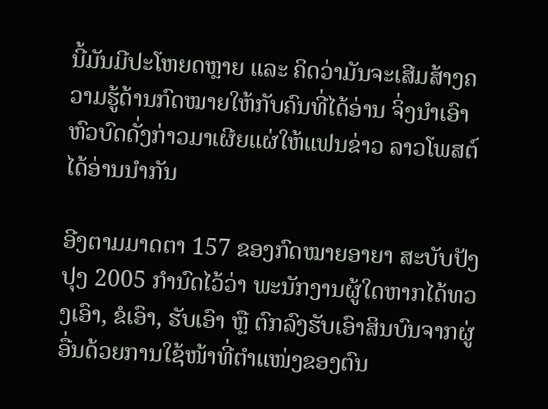ນີ້ມັນມີປະໂຫຍດຫຼາຍ ແລະ ຄິດວ່າມັນຈະເສີມສ້າງຄວາມຮູ້ດ້ານກົດໝາຍໃຫ້ກັບຄົນທີ່ໄດ້ອ່ານ ຈິ່ງນຳເອົາຫົວບົດດັ່ງກ່າວມາເຜີຍແຜ່ໃຫ້ແຟນຂ່າວ ລາວໂພສຕ໌ ໄດ້ອ່ານນຳກັນ

ອີງຕາມມາດຕາ 157 ຂອງກົດໝາຍອາຍາ ສະບັບປັງປຸງ 2005 ກຳນົດໄວ້ວ່າ ພະນັກງານຜູ້ໃດຫາກໄດ້ທວງເອົາ, ຂໍເອົາ, ຮັບເອົາ ຫຼື ຕົກລົງຮັບເອົາສິນບົນຈາກຜູ່ອື່ນດ້ວຍການໃຊ້ໜ້າທີ່ຕຳແໜ່ງຂອງຕົນ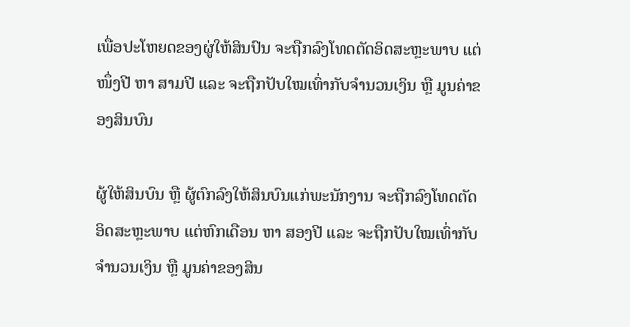ເພື່ອປະໂຫຍດຂອງຜູ່ໃຫ້ສິນປົນ ຈະຖືກລົງໂທດຕັດອິດສະຫຼະພາບ ແຕ່ ໜຶ່ງປີ ຫາ ສາມປີ ແລະ ຈະຖືກປັບໃໝເທົ່າກັບຈຳນວນເງິນ ຫຼື ມູນຄ່າຂອງສິນບົນ

ຜູ້ໃຫ້ສິນບົນ ຫຼື ຜູ້ຕົກລົງໃຫ້ສິນບົນແກ່ພະນັກງານ ຈະຖືກລົງໂທດຕັດອິດສະຫຼະພາບ ແຕ່ຫົກເດືອນ ຫາ ສອງປີ ແລະ ຈະຖືກປັບໃໝເທົ່າກັບຈຳນວນເງິນ ຫຼື ມູນຄ່າຂອງສິນ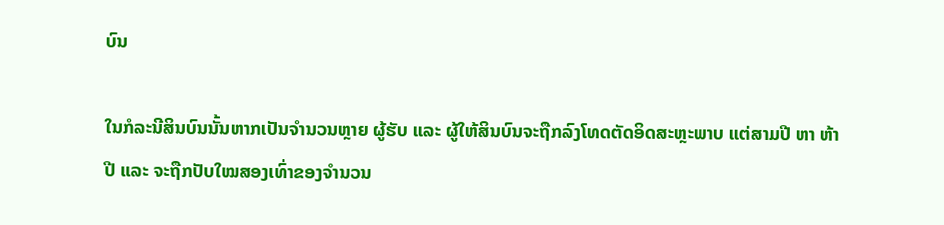ບົນ

ໃນກໍລະນີສິນບົນນັ້ນຫາກເປັນຈຳນວນຫຼາຍ ຜູ້ຮັບ ແລະ ຜູ້ໃຫ້ສິນບົນຈະຖືກລົງໂທດຕັດອິດສະຫຼະພາບ ແຕ່ສາມປີ ຫາ ຫ້າປີ ແລະ ຈະຖືກປັບໃໝສອງເທົ່າຂອງຈຳນວນ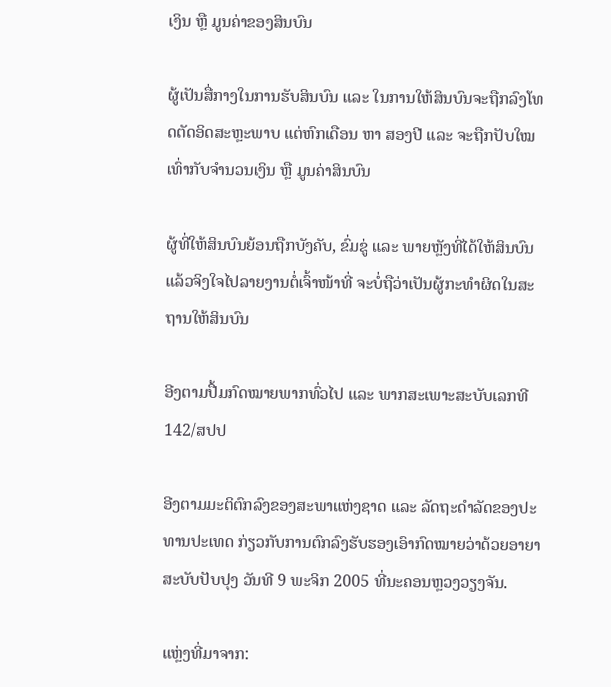ເງິນ ຫຼື ມູນຄ່າຂອງສິນບົນ

ຜູ້ເປັນສື່ກາງໃນການຮັບສິນບົນ ແລະ ໃນການໃຫ້ສິນບົນຈະຖືກລົງໂທດຕັດອິດສະຫຼະພາບ ແຕ່ຫົກເດືອນ ຫາ ສອງປີ ແລະ ຈະຖືກປັບໃໝເທົ່າກັບຈຳນວນເງິນ ຫຼື ມູນຄ່າສິນບົນ

ຜູ້ທີ່ໃຫ້ສິນບົນຍ້ອນຖືກບັງຄັບ, ຂົ່ມຂູ່ ແລະ ພາຍຫຼັງທີ່ໄດ້ໃຫ້ສິນບົນແລ້ວຈິງໃຈໄປລາຍງານຕໍ່ເຈົ້າໜ້າທີ່ ຈະບໍ່ຖືວ່າເປັນຜູ້ກະທຳຜິດໃນສະຖານໃຫ້ສິນບົນ

ອີງຕາມປື້ມກົດໝາຍພາກທົ່ວໄປ ແລະ ພາກສະເພາະສະບັບເລກທີ 142/ສປປ

ອີງຕາມມະຕິຕົກລົງຂອງສະພາແຫ່ງຊາດ ແລະ ລັດຖະດຳລັດຂອງປະທານປະເທດ ກ່ຽວກັບການຕົກລົງຮັບຮອງເອົາກົດໝາຍວ່າດ້ວຍອາຍາ ສະບັບປັບປຸງ ວັນທີ 9 ພະຈິກ 2005 ທີ່ນະຄອນຫຼວງວຽງຈັນ.

ແຫຼ່ງທີ່ມາຈາກ: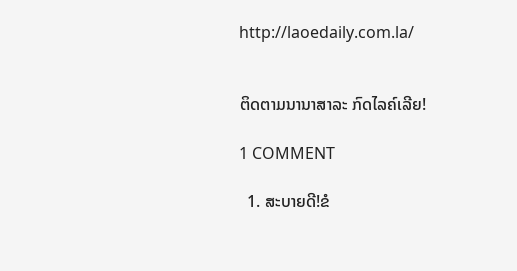http://laoedaily.com.la/


ຕິດຕາມນານາສາລະ ກົດໄລຄ໌ເລີຍ!

1 COMMENT

  1. ສະບາຍດີ!ຂໍ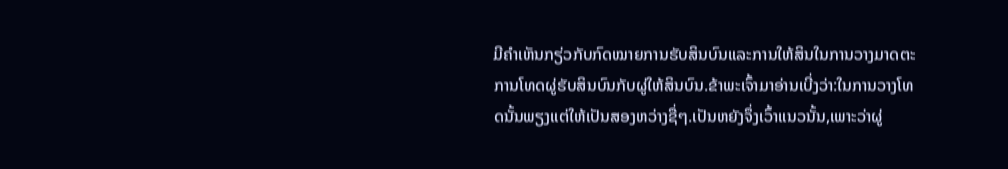ມີຄຳເຫັນກຽ່ວກັບກົດໝາຍການຮັບສິນບົນແລະການໃຫ້ສິນໃນການວາງມາດຕະການໂທດຜູ່ຮັບສິນບົນກັບຜູ່ໃຫ້ສິນບົນ.ຂ້າພະເຈົ້າມາອ່ານເບີ່ງວ່າ:ໃນການວາງໂທດນັ້ນພຽງແຕ່ໃຫ້ເປັນສອງຫວ່າງຊື່ໆ.ເປັນຫຍັງຈຶ່ງເວົ້າແນວນັ້ນ,ເພາະວ່າຜູ່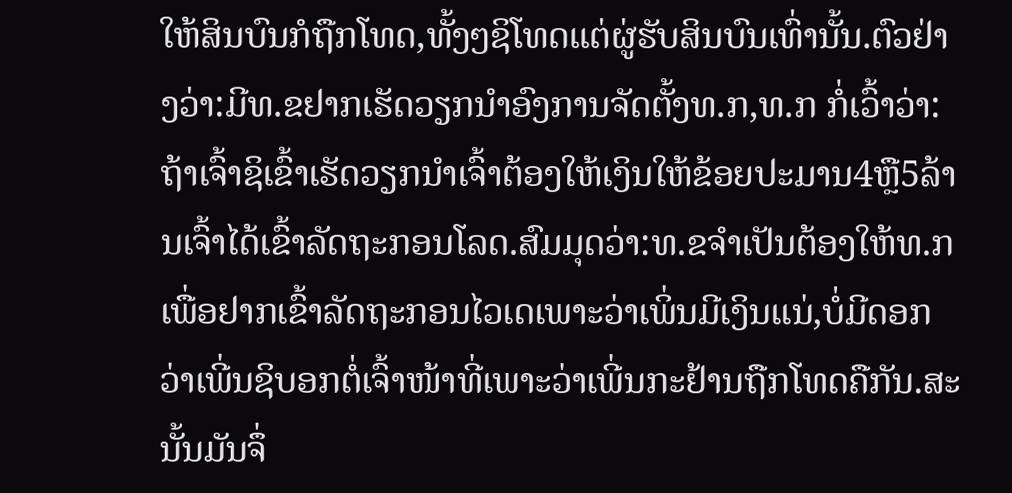ໃຫ້ສິນບົນກໍຖືກໂທດ,ທັ້ງໆຊິໂທດແຕ່ຜູ່ຮັບສິນບົນເທົ່ານັ້ນ.ຕົວຢ່າງວ່າ:ມີທ.ຂຢາກເຮັດວຽກນຳອົງການຈັດຕັ້ງທ.ກ,ທ.ກ ກໍ່ເວົ້າວ່າ:ຖ້າເຈົ້າຊິເຂົ້າເຮັດວຽກນຳເຈົ້າຕ້ອງໃຫ້ເງິນໃຫ້ຂ້ອຍປະມານ4ຫຼື5ລ້ານເຈົ້າໄດ້ເຂົ້າລັດຖະກອນໂລດ.ສົມມຸດວ່າ:ທ.ຂຈຳເປັນຕ້ອງໃຫ້ທ.ກ ເພື່ອຢາກເຂົ້າລັດຖະກອນໄວເດເພາະວ່າເພິ່ນມີເງິນແນ່,ບໍ່ມີດອກວ່າເພີ່ນຊິບອກຕໍ່ເຈົ້າໜ້າທີ່ເພາະວ່າເພີ່ນກະຢ້ານຖືກໂທດຄືກັນ.ສະນັ້ນມັນຈຶ່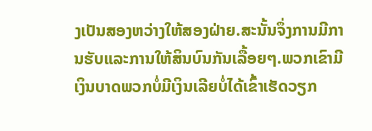ງເປັນສອງຫວ່າງໃຫ້ສອງຝ່າຍ.ສະນັ້ນຈຶ່ງການມີການຮັບແລະການໃຫ້ສິນບົນກັນເລື້ອຍໆ.ພວກເຂົາມີເງິນບາດພວກບໍ່ມີເງິນເລີຍບໍ່ໄດ້ເຂົ້າເຮັດວຽກ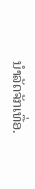ນຳລັດຈັກເທື່ອ.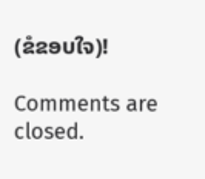(ຂໍຂອບໃຈ)!

Comments are closed.